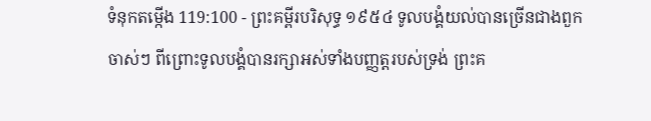ទំនុកតម្កើង 119:100 - ព្រះគម្ពីរបរិសុទ្ធ ១៩៥៤ ទូលបង្គំយល់បានច្រើនជាងពួកចាស់ៗ ពីព្រោះទូលបង្គំបានរក្សាអស់ទាំងបញ្ញត្តរបស់ទ្រង់ ព្រះគ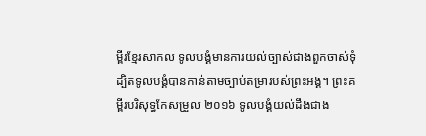ម្ពីរខ្មែរសាកល ទូលបង្គំមានការយល់ច្បាស់ជាងពួកចាស់ទុំ ដ្បិតទូលបង្គំបានកាន់តាមច្បាប់តម្រារបស់ព្រះអង្គ។ ព្រះគម្ពីរបរិសុទ្ធកែសម្រួល ២០១៦ ទូលបង្គំយល់ដឹងជាង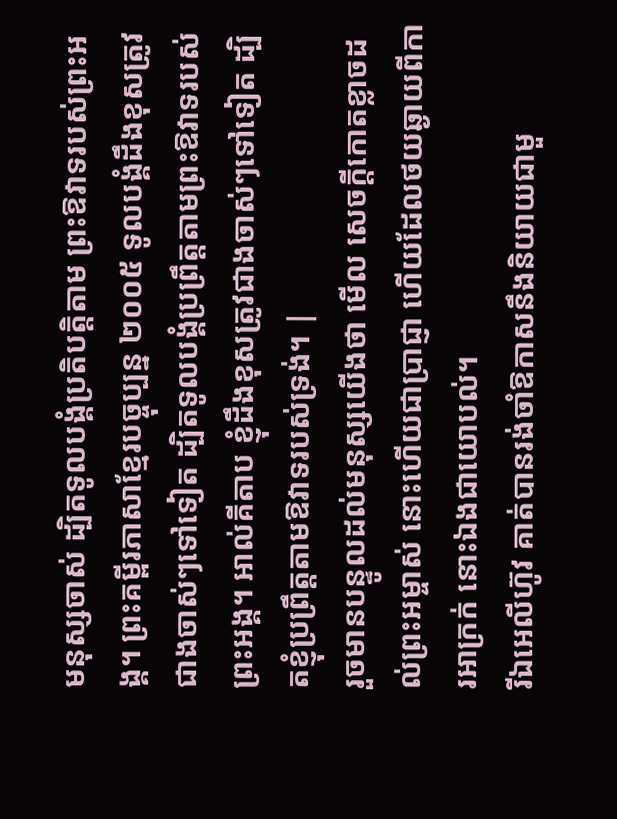មនុស្សចាស់ ដ្បិតទូលបង្គំប្រតិបត្តិតាម ព្រះឱវាទរបស់ព្រះអង្គ។ ព្រះគម្ពីរភាសាខ្មែរបច្ចុប្បន្ន ២០០៥ ទូលបង្គំដឹងខុសត្រូវជាងចាស់ៗទៅទៀត ដ្បិតទូលបង្គំប្រព្រឹត្តតាមព្រះឱវាទរបស់ព្រះអង្គ។ អាល់គីតាប ខ្ញុំដឹងខុសត្រូវជាងចាស់ៗទៅទៀត ដ្បិតខ្ញុំប្រព្រឹត្តតាមឱវាទរបស់ទ្រង់។ |
រួចមានបន្ទូលដល់មនុស្សយើងថា មើល សេចក្ដីកោតខ្លាចដល់ព្រះអម្ចាស់ នោះហើយជាប្រាជ្ញា ហើយដែលថយឆ្ងាយពីការអាក្រក់ នោះឯងជាយោបល់។
រីឯអេលីហ៊ូវ គាត់បានរង់ចាំឱកាសនឹងនិយាយជាមួ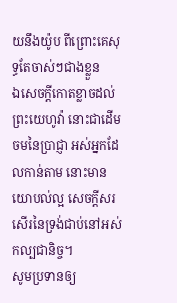យនឹងយ៉ូប ពីព្រោះគេសុទ្ធតែចាស់ៗជាងខ្លួន
ឯសេចក្ដីកោតខ្លាចដល់ព្រះយេហូវ៉ា នោះជាដើមចមនៃប្រាជ្ញា អស់អ្នកដែលកាន់តាម នោះមានយោបល់ល្អ សេចក្ដីសរសើរនៃទ្រង់ជាប់នៅអស់កល្បជានិច្ច។
សូមប្រទានឲ្យ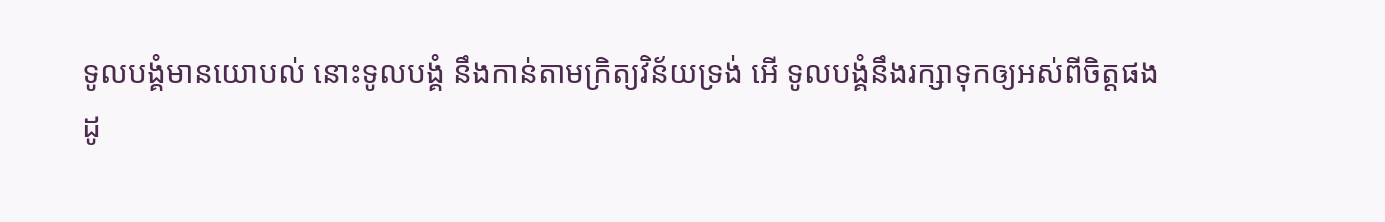ទូលបង្គំមានយោបល់ នោះទូលបង្គំ នឹងកាន់តាមក្រិត្យវិន័យទ្រង់ អើ ទូលបង្គំនឹងរក្សាទុកឲ្យអស់ពីចិត្តផង
ដូ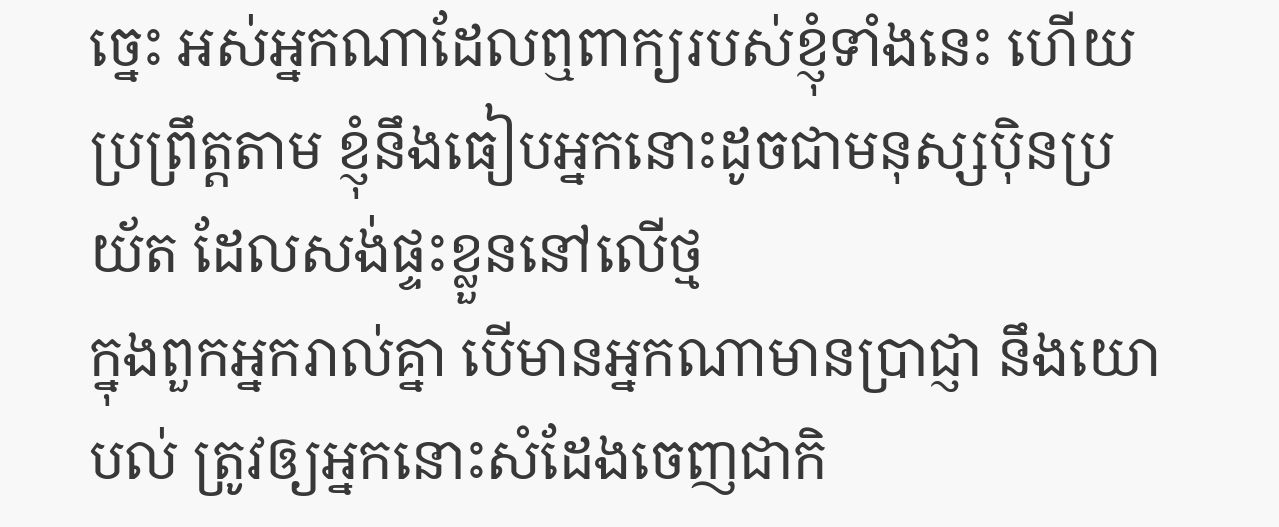ច្នេះ អស់អ្នកណាដែលឮពាក្យរបស់ខ្ញុំទាំងនេះ ហើយប្រព្រឹត្តតាម ខ្ញុំនឹងធៀបអ្នកនោះដូចជាមនុស្សប៉ិនប្រយ័ត ដែលសង់ផ្ទះខ្លួននៅលើថ្ម
ក្នុងពួកអ្នករាល់គ្នា បើមានអ្នកណាមានប្រាជ្ញា នឹងយោបល់ ត្រូវឲ្យអ្នកនោះសំដែងចេញជាកិ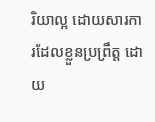រិយាល្អ ដោយសារការដែលខ្លួនប្រព្រឹត្ត ដោយ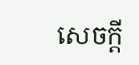សេចក្ដី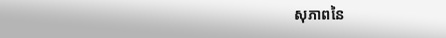សុភាពនៃ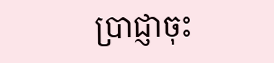ប្រាជ្ញាចុះ